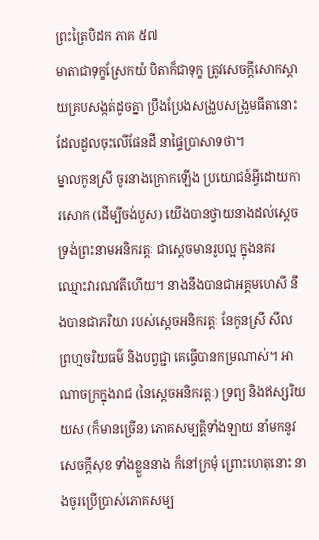ព្រះត្រៃបិដក ភាគ ៥៧
មាតាជាទុក្ខស្រែកយំ បិតាក៏ជាទុក្ខ ត្រូវសេចក្ដីសោកស្ដាយគ្របសង្កត់ដូចគ្នា ប្រឹងប្រែងសង្រួបសង្រួមធីតានោះ ដែលដួលចុះលើផែនដី នាផ្ទៃប្រាសាទថា។
ម្នាលកូនស្រី ចូរនាងក្រោកឡើង ប្រយោជន៍អ្វីដោយការសោក (ដើម្បីចង់បួស) យើងបានថ្វាយនាងដល់ស្ដេច ទ្រង់ព្រះនាមអនិករត្តៈ ជាស្ដេចមានរូបល្អ ក្នុងនគរឈ្មោះវារណវតីហើយ។ នាងនឹងបានជាអគ្គមហេសី នឹងបានជាភរិយា របស់ស្ដេចអនិករត្តៈ នែកូនស្រី សីល ព្រហ្មចរិយធម៌ និងបព្វជ្ជា គេធ្វើបានកម្រណាស់។ អាណាចក្រក្នុងរាជ (នៃស្ដេចអនិករត្តៈ) ទ្រព្យ និងឥស្សរិយយស (ក៏មានច្រើន) ភោគសម្បត្តិទាំងឡាយ នាំមកនូវសេចក្ដីសុខ ទាំងខ្លួននាង ក៏នៅក្រមុំ ព្រោះហេតុនោះ នាងចូរប្រើប្រាស់ភោគសម្ប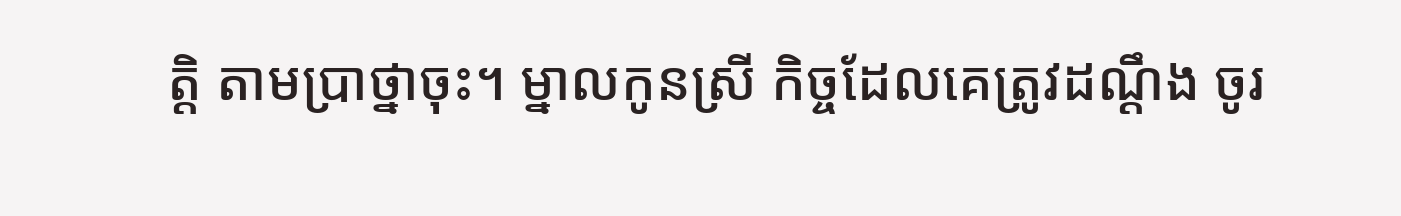ត្តិ តាមប្រាថ្នាចុះ។ ម្នាលកូនស្រី កិច្ចដែលគេត្រូវដណ្ដឹង ចូរ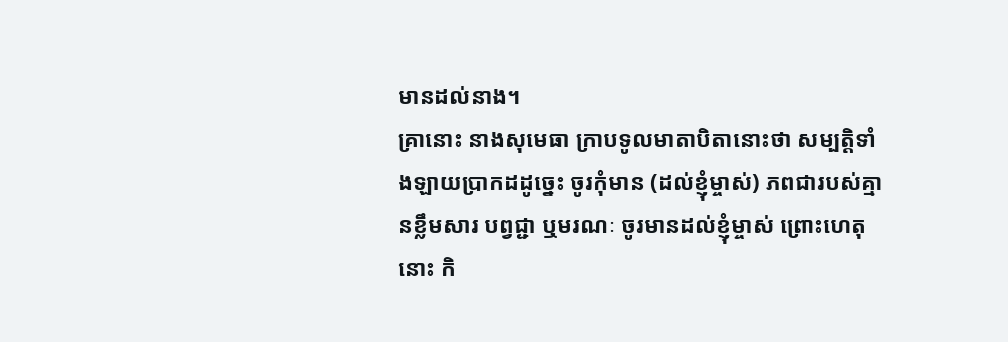មានដល់នាង។
គ្រានោះ នាងសុមេធា ក្រាបទូលមាតាបិតានោះថា សម្បត្តិទាំងឡាយប្រាកដដូច្នេះ ចូរកុំមាន (ដល់ខ្ញុំម្ចាស់) ភពជារបស់គ្មានខ្លឹមសារ បព្វជ្ជា ឬមរណៈ ចូរមានដល់ខ្ញុំម្ចាស់ ព្រោះហេតុនោះ កិ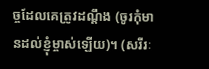ច្ចដែលគេត្រូវដណ្ដឹង (ចូរកុំមានដល់ខ្ញុំម្ចាស់ឡើយ)។ (សរីរៈ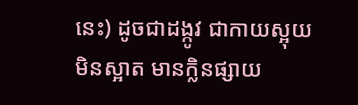នេះ) ដូចជាដង្កូវ ជាកាយស្អុយ មិនស្អាត មានក្លិនផ្សាយ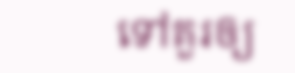ទៅគួរឲ្យ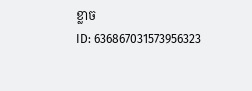ខ្លាច
ID: 636867031573956323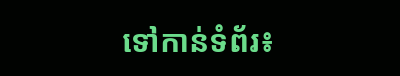ទៅកាន់ទំព័រ៖